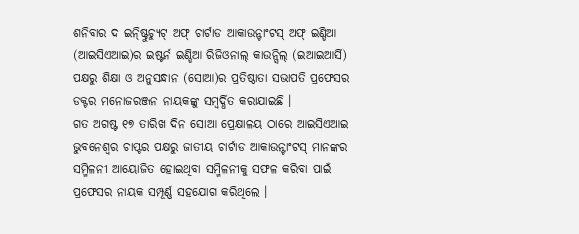ଶନିବାର ଦ ଇନ୍ଷ୍ଟିୁଚ୍ୟୁଟ୍ ଅଫ୍ ଚାର୍ଟାଡ ଆକାଉନ୍ଟାଂଟସ୍ ଅଫ୍ ଇଣ୍ଡିଆ (ଆଇସିଏଆଇ)ର ଇଷ୍ଟର୍ନ ଇଣ୍ଡିଆ ରିଜିଓନାଲ୍ କାଉନ୍ସିଲ୍ (ଇଆଇଆର୍ସି) ପକ୍ଷରୁ ଶିକ୍ଷା ଓ ଅନୁସନ୍ଧାନ (ସୋଆ)ର ପ୍ରତିଷ୍ଠାତା ସଭାପତି ପ୍ରଫେସର ଡକ୍ଟର ମନୋଜରଞ୍ଜନ ନାୟକଙ୍କୁ ସମ୍ବର୍ଦ୍ଧିତ କରାଯାଇଛି ।
ଗତ ଅଗଷ୍ଟ ୧୭ ତାରିଖ ଦିନ ସୋଆ ପ୍ରେକ୍ଷାଳୟ ଠାରେ ଆଇସିଏଆଇ ଭୁବନେଶ୍ୱର ଚାପ୍ଟର ପକ୍ଷରୁ ଜାତୀୟ ଚାର୍ଟାଡ ଆକାଉନ୍ଟାଂଟସ୍ ମାନଙ୍କର ସମ୍ମିଳନୀ ଆୟୋଜିତ ହୋଇଥିବା ସମ୍ମିଳନୀକୁ ସଫଳ କରିବା ପାଇଁ ପ୍ରଫେସର ନାୟକ ସମ୍ପୂର୍ଣ୍ଣ ସହଯୋଗ କରିଥିଲେ ।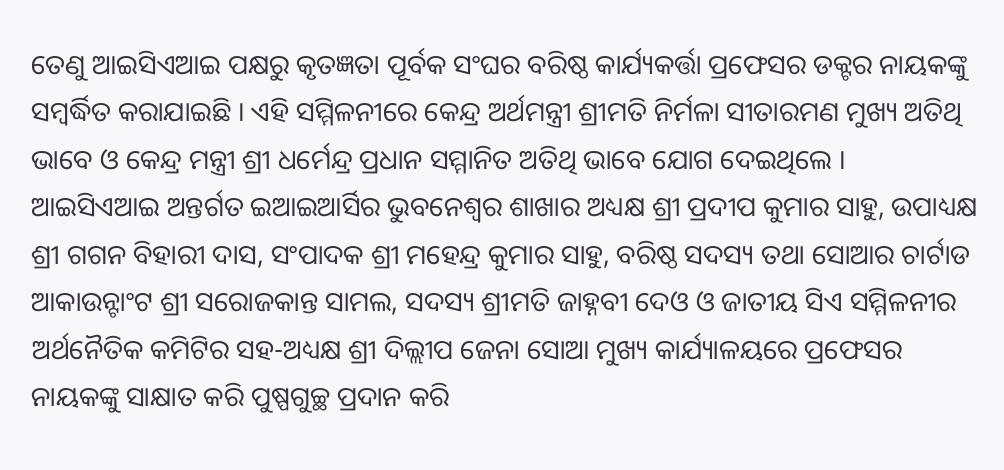ତେଣୁ ଆଇସିଏଆଇ ପକ୍ଷରୁ କୃତଜ୍ଞତା ପୂର୍ବକ ସଂଘର ବରିଷ୍ଠ କାର୍ଯ୍ୟକର୍ତ୍ତା ପ୍ରଫେସର ଡକ୍ଟର ନାୟକଙ୍କୁ ସମ୍ବର୍ଦ୍ଧିତ କରାଯାଇଛି । ଏହି ସମ୍ମିଳନୀରେ କେନ୍ଦ୍ର ଅର୍ଥମନ୍ତ୍ରୀ ଶ୍ରୀମତି ନିର୍ମଳା ସୀତାରମଣ ମୁଖ୍ୟ ଅତିଥି ଭାବେ ଓ କେନ୍ଦ୍ର ମନ୍ତ୍ରୀ ଶ୍ରୀ ଧର୍ମେନ୍ଦ୍ର ପ୍ରଧାନ ସମ୍ମାନିତ ଅତିଥି ଭାବେ ଯୋଗ ଦେଇଥିଲେ ।
ଆଇସିଏଆଇ ଅନ୍ତର୍ଗତ ଇଆଇଆର୍ସିର ଭୁବନେଶ୍ୱର ଶାଖାର ଅଧ୍ୟକ୍ଷ ଶ୍ରୀ ପ୍ରଦୀପ କୁମାର ସାହୁ, ଉପାଧ୍ୟକ୍ଷ ଶ୍ରୀ ଗଗନ ବିହାରୀ ଦାସ, ସଂପାଦକ ଶ୍ରୀ ମହେନ୍ଦ୍ର କୁମାର ସାହୁ, ବରିଷ୍ଠ ସଦସ୍ୟ ତଥା ସୋଆର ଚାର୍ଟାଡ ଆକାଉନ୍ଟାଂଟ ଶ୍ରୀ ସରୋଜକାନ୍ତ ସାମଲ, ସଦସ୍ୟ ଶ୍ରୀମତି ଜାହ୍ନବୀ ଦେଓ ଓ ଜାତୀୟ ସିଏ ସମ୍ମିଳନୀର ଅର୍ଥନୈତିକ କମିଟିର ସହ-ଅଧ୍ୟକ୍ଷ ଶ୍ରୀ ଦିଲ୍ଲୀପ ଜେନା ସୋଆ ମୁଖ୍ୟ କାର୍ଯ୍ୟାଳୟରେ ପ୍ରଫେସର ନାୟକଙ୍କୁ ସାକ୍ଷାତ କରି ପୁଷ୍ପଗୁଚ୍ଛ ପ୍ରଦାନ କରି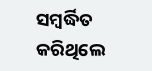ସମ୍ବର୍ଦ୍ଧିତ କରିଥିଲେ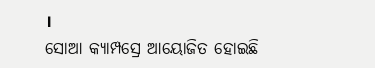।
ସୋଆ କ୍ୟାମ୍ପସ୍ରେ ଆୟୋଜିତ ହୋଇଛି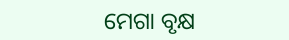ମେଗା ବୃକ୍ଷ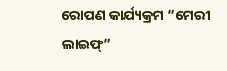ରୋପଣ କାର୍ଯ୍ୟକ୍ରମ “ମେରୀ ଲାଇଫ୍”